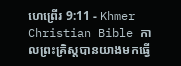ហេព្រើរ 9:11 - Khmer Christian Bible កាលព្រះគ្រិស្ដបានយាងមកធ្វើ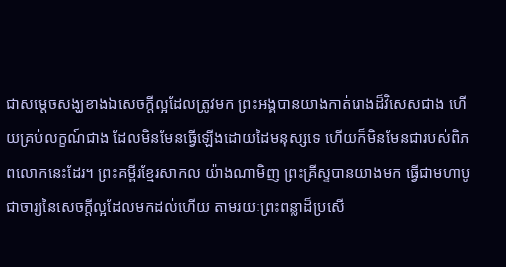ជាសម្ដេចសង្ឃខាងឯសេចក្ដីល្អដែលត្រូវមក ព្រះអង្គបានយាងកាត់រោងដ៏វិសេសជាង ហើយគ្រប់លក្ខណ៍ជាង ដែលមិនមែនធ្វើឡើងដោយដៃមនុស្សទេ ហើយក៏មិនមែនជារបស់ពិភពលោកនេះដែរ។ ព្រះគម្ពីរខ្មែរសាកល យ៉ាងណាមិញ ព្រះគ្រីស្ទបានយាងមក ធ្វើជាមហាបូជាចារ្យនៃសេចក្ដីល្អដែលមកដល់ហើយ តាមរយៈព្រះពន្លាដ៏ប្រសើ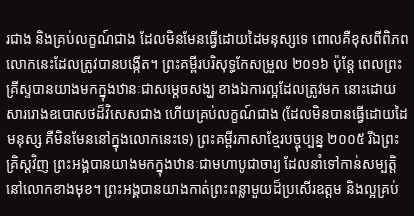រជាង និងគ្រប់លក្ខណ៍ជាង ដែលមិនមែនធ្វើដោយដៃមនុស្សទេ ពោលគឺខុសពីពិភពលោកនេះដែលត្រូវបានបង្កើត។ ព្រះគម្ពីរបរិសុទ្ធកែសម្រួល ២០១៦ ប៉ុន្ដែ ពេលព្រះគ្រីស្ទបានយាងមកក្នុងឋានៈជាសម្តេចសង្ឃ ខាងឯការល្អដែលត្រូវមក នោះដោយសាររោងឧបោសថដ៏វិសេសជាង ហើយគ្រប់លក្ខណ៍ជាង (ដែលមិនបានធ្វើដោយដៃមនុស្ស គឺមិនមែននៅក្នុងលោកនេះទេ) ព្រះគម្ពីរភាសាខ្មែរបច្ចុប្បន្ន ២០០៥ រីឯព្រះគ្រិស្តវិញ ព្រះអង្គបានយាងមកក្នុងឋានៈជាមហាបូជាចារ្យ ដែលនាំទៅកាន់សម្បត្តិនៅលោកខាងមុខ។ ព្រះអង្គបានយាងកាត់ព្រះពន្លាមួយដ៏ប្រសើរឧត្ដម និងល្អគ្រប់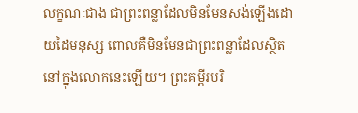លក្ខណៈជាង ជាព្រះពន្លាដែលមិនមែនសង់ឡើងដោយដៃមនុស្ស ពោលគឺមិនមែនជាព្រះពន្លាដែលស្ថិតនៅក្នុងលោកនេះឡើយ។ ព្រះគម្ពីរបរិ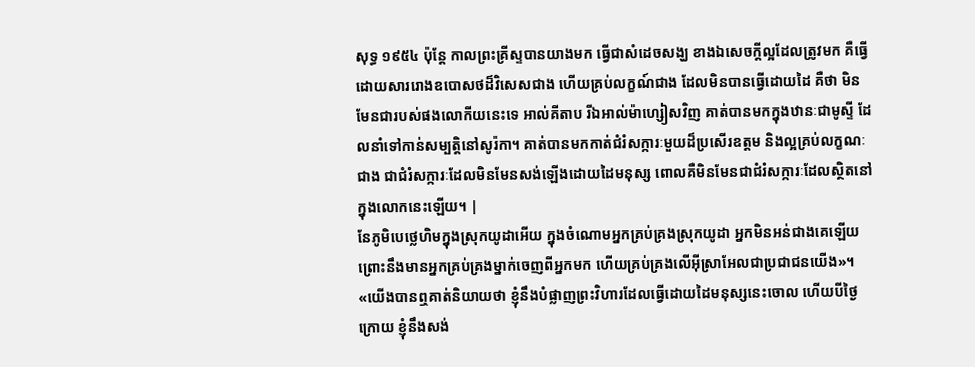សុទ្ធ ១៩៥៤ ប៉ុន្តែ កាលព្រះគ្រីស្ទបានយាងមក ធ្វើជាសំដេចសង្ឃ ខាងឯសេចក្ដីល្អដែលត្រូវមក គឺធ្វើដោយសាររោងឧបោសថដ៏វិសេសជាង ហើយគ្រប់លក្ខណ៍ជាង ដែលមិនបានធ្វើដោយដៃ គឺថា មិនមែនជារបស់ផងលោកីយនេះទេ អាល់គីតាប រីឯអាល់ម៉ាហ្សៀសវិញ គាត់បានមកក្នុងឋានៈជាមូស្ទី ដែលនាំទៅកាន់សម្បត្តិនៅសូរ៉កា។ គាត់បានមកកាត់ជំរំសក្ការៈមួយដ៏ប្រសើរឧត្ដម និងល្អគ្រប់លក្ខណៈជាង ជាជំរំសក្ការៈដែលមិនមែនសង់ឡើងដោយដៃមនុស្ស ពោលគឺមិនមែនជាជំរំសក្ការៈដែលស្ថិតនៅក្នុងលោកនេះឡើយ។ |
នែភូមិបេថ្លេហិមក្នុងស្រុកយូដាអើយ ក្នុងចំណោមអ្នកគ្រប់គ្រងស្រុកយូដា អ្នកមិនអន់ជាងគេឡើយ ព្រោះនឹងមានអ្នកគ្រប់គ្រងម្នាក់ចេញពីអ្នកមក ហើយគ្រប់គ្រងលើអ៊ីស្រាអែលជាប្រជាជនយើង»។
«យើងបានឮគាត់និយាយថា ខ្ញុំនឹងបំផ្លាញព្រះវិហារដែលធ្វើដោយដៃមនុស្សនេះចោល ហើយបីថ្ងៃក្រោយ ខ្ញុំនឹងសង់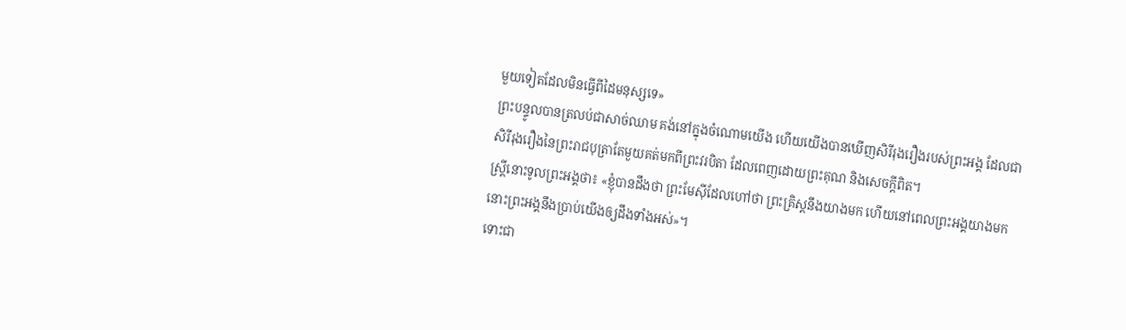មួយទៀតដែលមិនធ្វើពីដៃមនុស្សទេ»
ព្រះបន្ទូលបានត្រលប់ជាសាច់ឈាម គង់នៅក្នុងចំណោមយើង ហើយយើងបានឃើញសិរីរុងរឿងរបស់ព្រះអង្គ ដែលជាសិរីរុងរឿងនៃព្រះរាជបុត្រាតែមួយគត់មកពីព្រះវរបិតា ដែលពេញដោយព្រះគុណ និងសេចក្ដីពិត។
ស្ត្រីនោះទូលព្រះអង្គថា៖ «ខ្ញុំបានដឹងថា ព្រះមែស៊ីដែលហៅថា ព្រះគ្រិស្តនឹងយាងមក ហើយនៅពេលព្រះអង្គយាងមក នោះព្រះអង្គនឹងប្រាប់យើងឲ្យដឹងទាំងអស់»។
ទោះជា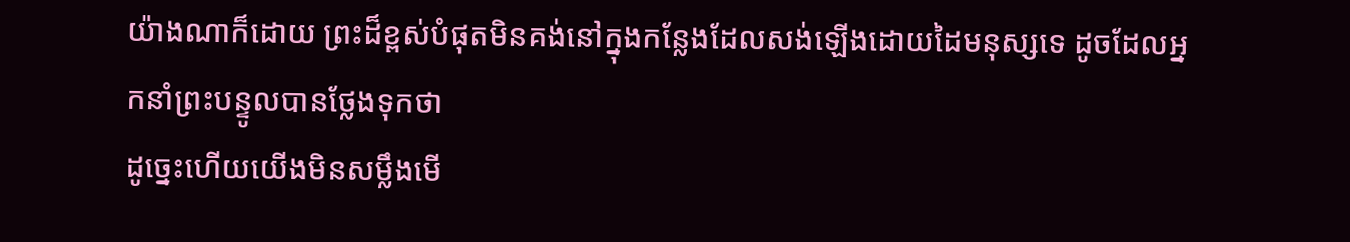យ៉ាងណាក៏ដោយ ព្រះដ៏ខ្ពស់បំផុតមិនគង់នៅក្នុងកន្លែងដែលសង់ឡើងដោយដៃមនុស្សទេ ដូចដែលអ្នកនាំព្រះបន្ទូលបានថ្លែងទុកថា
ដូច្នេះហើយយើងមិនសម្លឹងមើ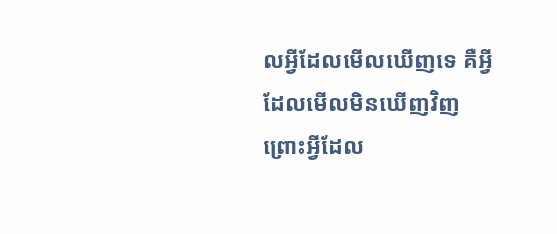លអ្វីដែលមើលឃើញទេ គឺអ្វីដែលមើលមិនឃើញវិញ ព្រោះអ្វីដែល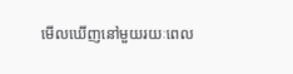មើលឃើញនៅមួយរយៈពេល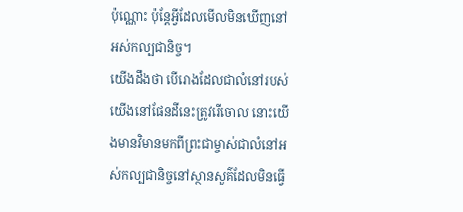ប៉ុណ្ណោះ ប៉ុន្ដែអ្វីដែលមើលមិនឃើញនៅអស់កល្បជានិច្ច។
យើងដឹងថា បើរោងដែលជាលំនៅរបស់យើងនៅផែនដីនេះត្រូវរើចោល នោះយើងមានវិមានមកពីព្រះជាម្ចាស់ជាលំនៅអស់កល្បជានិច្ចនៅស្ថានសួគ៌ដែលមិនធ្វើ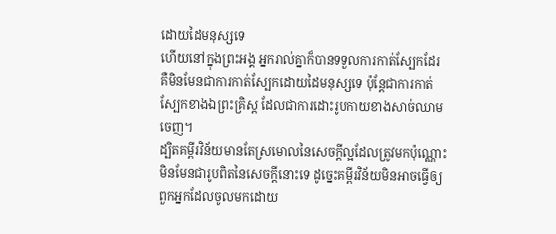ដោយដៃមនុស្សទេ
ហើយនៅក្នុងព្រះអង្គ អ្នករាល់គ្នាក៏បានទទួលការកាត់ស្បែកដែរ គឺមិនមែនជាការកាត់ស្បែកដោយដៃមនុស្សទេ ប៉ុន្ដែជាការកាត់ស្បែកខាងឯព្រះគ្រិស្ដ ដែលជាការដោះរូបកាយខាងសាច់ឈាមចេញ។
ដ្បិតគម្ពីរវិន័យមានតែស្រមោលនៃសេចក្ដីល្អដែលត្រូវមកប៉ុណ្ណោះ មិនមែនជារូបពិតនៃសេចក្ដីនោះទេ ដូច្នេះគម្ពីរវិន័យមិនអាចធ្វើឲ្យពួកអ្នកដែលចូលមកដោយ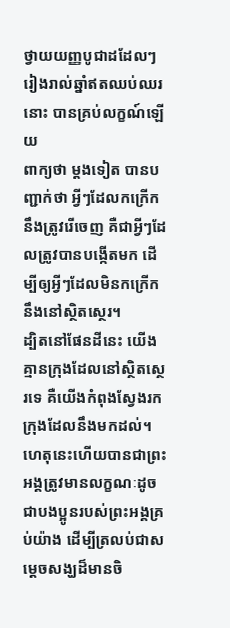ថ្វាយយញ្ញបូជាដដែលៗរៀងរាល់ឆ្នាំឥតឈប់ឈរនោះ បានគ្រប់លក្ខណ៍ឡើយ
ពាក្យថា ម្ដងទៀត បានបញ្ជាក់ថា អ្វីៗដែលកក្រើកនឹងត្រូវរើចេញ គឺជាអ្វីៗដែលត្រូវបានបង្កើតមក ដើម្បីឲ្យអ្វីៗដែលមិនកក្រើកនឹងនៅស្ថិតស្ថេរ។
ដ្បិតនៅផែនដីនេះ យើងគ្មានក្រុងដែលនៅស្ថិតស្ថេរទេ គឺយើងកំពុងស្វែងរកក្រុងដែលនឹងមកដល់។
ហេតុនេះហើយបានជាព្រះអង្គត្រូវមានលក្ខណៈដូចជាបងប្អូនរបស់ព្រះអង្គគ្រប់យ៉ាង ដើម្បីត្រលប់ជាសម្ដេចសង្ឃដ៏មានចិ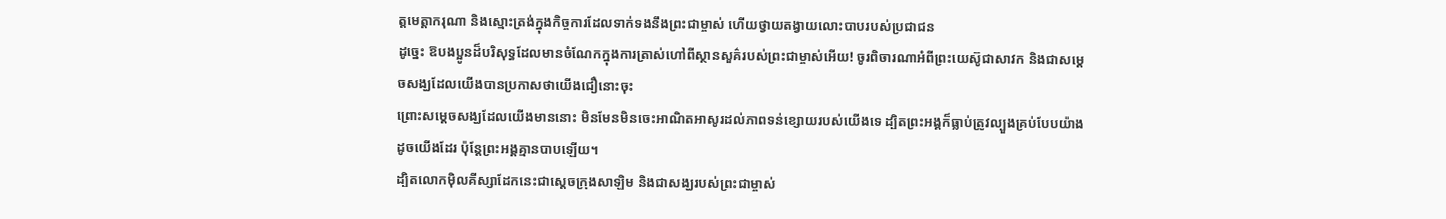ត្តមេត្តាករុណា និងស្មោះត្រង់ក្នុងកិច្ចការដែលទាក់ទងនឹងព្រះជាម្ចាស់ ហើយថ្វាយតង្វាយលោះបាបរបស់ប្រជាជន
ដូច្នេះ ឱបងប្អូនដ៏បរិសុទ្ធដែលមានចំណែកក្នុងការត្រាស់ហៅពីស្ថានសួគ៌របស់ព្រះជាម្ចាស់អើយ! ចូរពិចារណាអំពីព្រះយេស៊ូជាសាវក និងជាសម្ដេចសង្ឃដែលយើងបានប្រកាសថាយើងជឿនោះចុះ
ព្រោះសម្ដេចសង្ឃដែលយើងមាននោះ មិនមែនមិនចេះអាណិតអាសូរដល់ភាពទន់ខ្សោយរបស់យើងទេ ដ្បិតព្រះអង្គក៏ធ្លាប់ត្រូវល្បួងគ្រប់បែបយ៉ាងដូចយើងដែរ ប៉ុន្ដែព្រះអង្គគ្មានបាបឡើយ។
ដ្បិតលោកម៉ិលគីស្សាដែកនេះជាស្ដេចក្រុងសាឡិម និងជាសង្ឃរបស់ព្រះជាម្ចាស់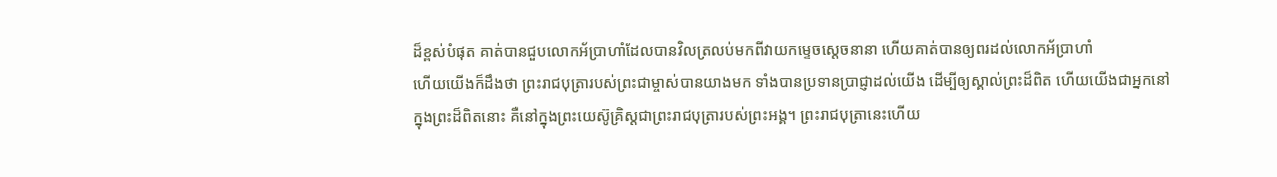ដ៏ខ្ពស់បំផុត គាត់បានជួបលោកអ័ប្រាហាំដែលបានវិលត្រលប់មកពីវាយកម្ទេចស្ដេចនានា ហើយគាត់បានឲ្យពរដល់លោកអ័ប្រាហាំ
ហើយយើងក៏ដឹងថា ព្រះរាជបុត្រារបស់ព្រះជាម្ចាស់បានយាងមក ទាំងបានប្រទានប្រាជ្ញាដល់យើង ដើម្បីឲ្យស្គាល់ព្រះដ៏ពិត ហើយយើងជាអ្នកនៅក្នុងព្រះដ៏ពិតនោះ គឺនៅក្នុងព្រះយេស៊ូគ្រិស្ដជាព្រះរាជបុត្រារបស់ព្រះអង្គ។ ព្រះរាជបុត្រានេះហើយ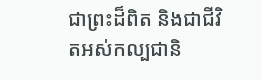ជាព្រះដ៏ពិត និងជាជីវិតអស់កល្បជានិ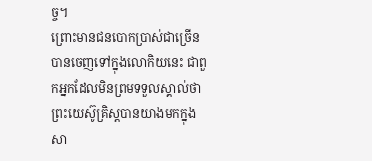ច្ច។
ព្រោះមានជនបោកប្រាស់ជាច្រើនបានចេញទៅក្នុងលោកិយនេះ ជាពួកអ្នកដែលមិនព្រមទទួលស្គាល់ថា ព្រះយេស៊ូគ្រិស្ដបានយាងមកក្នុងសា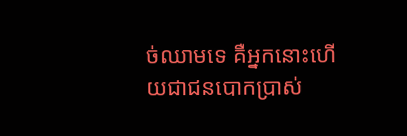ច់ឈាមទេ គឺអ្នកនោះហើយជាជនបោកប្រាស់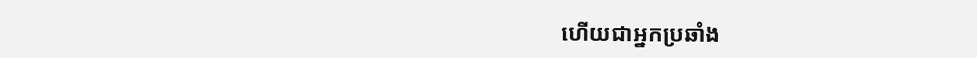ហើយជាអ្នកប្រឆាំង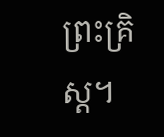ព្រះគ្រិស្ដ។